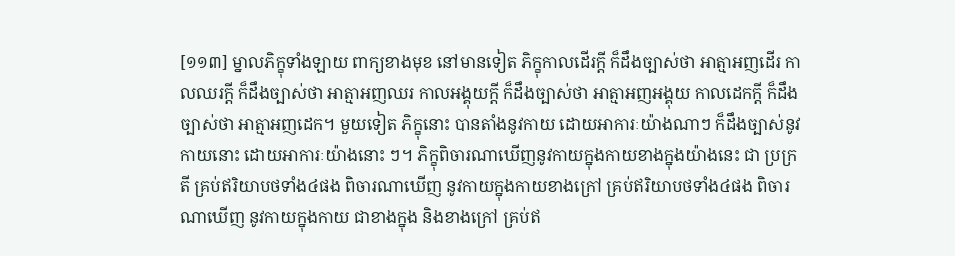[១១៣] ម្នាលភិក្ខុទាំងឡាយ ពាក្យខាងមុខ នៅមានទៀត ភិក្ខុកាលដើរក្តី ក៏ដឹងច្បាស់ថា អាត្មាអញដើរ កាលឈរក្តី ក៏ដឹងច្បាស់ថា អាត្មាអញឈរ កាលអង្គុយក្តី ក៏ដឹងច្បាស់ថា អាត្មាអញអង្គុយ កាលដេកក្តី ក៏ដឹងច្បាស់ថា អាត្មាអញដេក។ មួយទៀត ភិក្ខុនោះ បានតាំងនូវកាយ ដោយអាការៈយ៉ាងណាៗ ក៏ដឹងច្បាស់នូវកាយនោះ ដោយអាការៈយ៉ាងនោះ ៗ។ ភិក្ខុពិចារណាឃើញនូវកាយក្នុងកាយខាងក្នុងយ៉ាងនេះ ជា ប្រក្រតី គ្រប់ឥរិយាបថទាំង៤ផង ពិចារណាឃើញ នូវកាយក្នុងកាយខាងក្រៅ គ្រប់ឥរិយាបថទាំង៤ផង ពិចារណាឃើញ នូវកាយក្នុងកាយ ជាខាងក្នុង និងខាងក្រៅ គ្រប់ឥ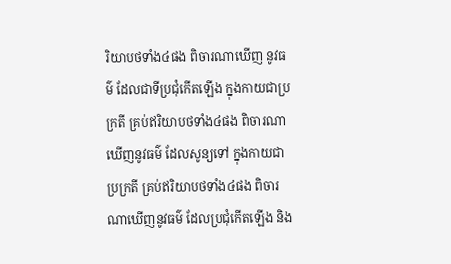រិយាបថទាំង៤ផង ពិចារណាឃើញ នូវធម៌ ដែលជាទីប្រជុំកើតឡើង ក្នុងកាយជាប្រក្រតី គ្រប់ឥរិយាបថទាំង៤ផង ពិចារណាឃើញនូវធម៌ ដែលសូន្យទៅ ក្នុងកាយជាប្រក្រតី គ្រប់ឥរិយាបថទាំង៤ផង ពិចារណាឃើញនូវធម៌ ដែលប្រជុំកើតឡើង និង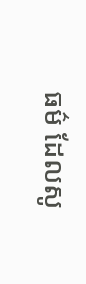ធម៌ ដែលសូ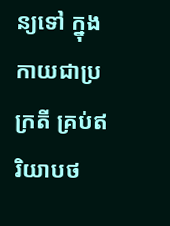ន្យទៅ ក្នុងកាយជាប្រក្រតី គ្រប់ឥរិយាបថ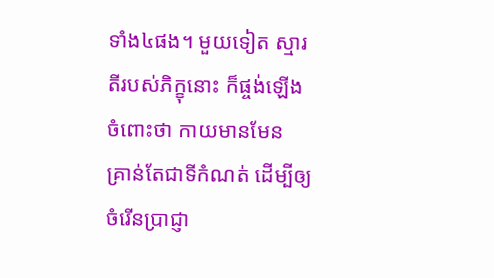ទាំង៤ផង។ មួយទៀត ស្មារតីរបស់ភិក្ខុនោះ ក៏ផ្ចង់ឡើងចំពោះថា កាយមានមែន គ្រាន់តែជាទីកំណត់ ដើម្បីឲ្យចំរើនប្រាជ្ញា